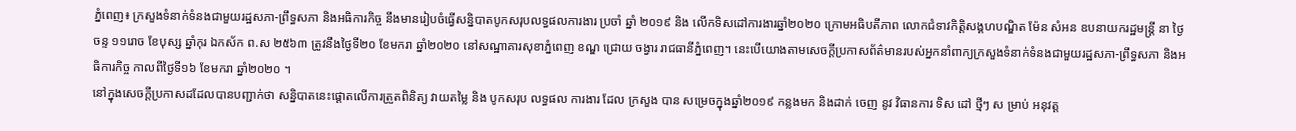ភ្នំពេញ៖ ក្រសួងទំនាក់ទំនងជាមួយរដ្ឋសភា-ព្រឹទ្ធសភា និងអធិការកិច្ច នឹងមានរៀបចំធ្វើសន្និបាតបូកសរុបលទ្ធផលការងារ ប្រចាំ ឆ្នាំ ២០១៩ និង លើកទិសដៅការងារឆ្នាំ២០២០ ក្រោមអធិបតីភាព លោកជំទាវកិត្តិសង្គហបណ្ឌិត ម៉ែន សំអន ឧបនាយករដ្ឋមន្ត្រី នា ថ្ងៃ ចន្ទ ១១រោច ខែបុស្ស ឆ្នាំកុរ ឯកស័ក ព.ស ២៥៦៣ ត្រូវនឹងថ្ងៃទី២០ ខែមករា ឆ្នាំ២០២០ នៅសណ្ឋាគារសុខាភ្នំពេញ ខណ្ឌ ជ្រោយ ចង្វារ រាជធានីភ្នំពេញ។ នេះបើយោងតាមសេចក្តីប្រកាសព័ត៌មានរបស់អ្នកនាំពាក្យក្រសួងទំនាក់ទំនងជាមួយរដ្ឋសភា-ព្រឹទ្ធសភា និងអធិការកិច្ច កាលពីថ្ងៃទី១៦ ខែមករា ឆ្នាំ២០២០ ។
នៅក្នុងសេចក្តីប្រកាសដដែលបានបញ្ជាក់ថា សន្និបាតនេះផ្តោតលើការត្រួតពិនិត្យ វាយតម្លៃ និង បូកសរុប លទ្ធផល ការងារ ដែល ក្រសួង បាន សម្រេចក្នុងឆ្នាំ២០១៩ កន្លងមក និងដាក់ ចេញ នូវ វិធានការ ទិស ដៅ ថ្មីៗ ស ម្រាប់ អនុវត្ត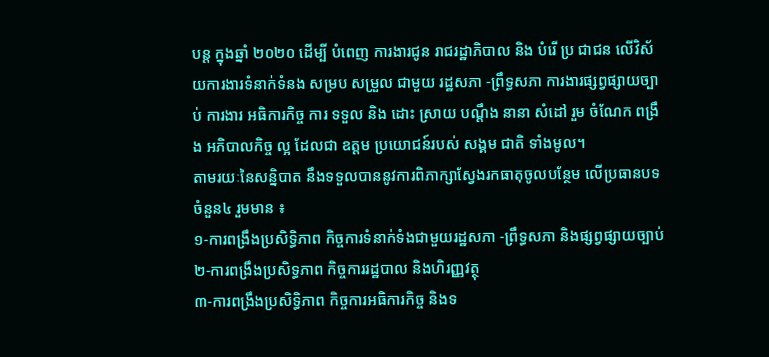បន្ត ក្នុងឆ្នាំ ២០២០ ដើម្បី បំពេញ ការងារជូន រាជរដ្ឋាភិបាល និង បំរើ ប្រ ជាជន លើវិស័យការងារទំនាក់ទំនង សម្រប សម្រួល ជាមួយ រដ្ឋសភា -ព្រឹទ្ធសភា ការងារផ្សព្វផ្សាយច្បាប់ ការងារ អធិការកិច្ច ការ ទទួល និង ដោះ ស្រាយ បណ្តឹង នានា សំដៅ រួម ចំណែក ពង្រឹង អភិបាលកិច្ច ល្អ ដែលជា ឧត្តម ប្រយោជន៍របស់ សង្គម ជាតិ ទាំងមូល។
តាមរយៈនៃសន្និបាត នឹងទទួលបាននូវការពិភាក្សាស្វែងរកធាតុចូលបន្ថែម លើប្រធានបទ ចំនួន៤ រួមមាន ៖
១-ការពង្រឹងប្រសិទ្ធិភាព កិច្ចការទំនាក់ទំងជាមួយរដ្ឋសភា -ព្រឹទ្ធសភា និងផ្សព្វផ្សាយច្បាប់
២-ការពង្រឹងប្រសិទ្ធភាព កិច្ចការរដ្ឋបាល និងហិរញ្ញវត្ថុ
៣-ការពង្រឹងប្រសិទ្ធិភាព កិច្ចការអធិការកិច្ច និងទ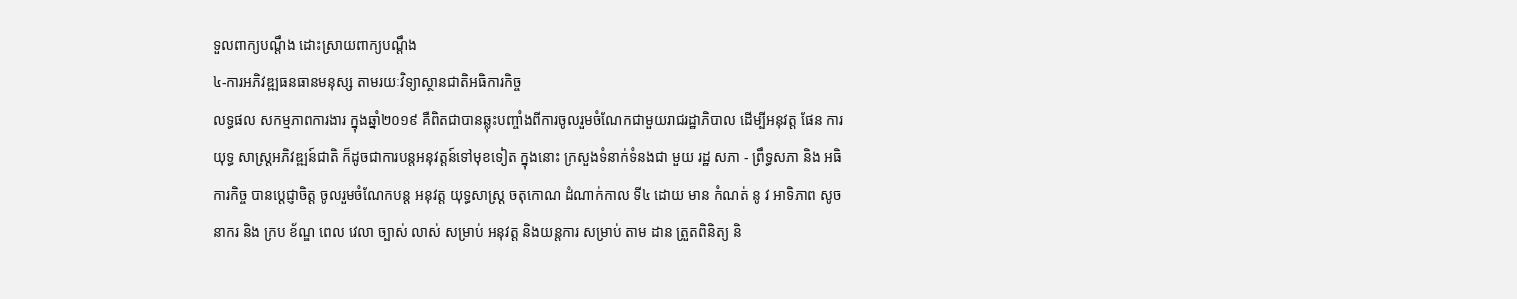ទួលពាក្យបណ្តឹង ដោះស្រាយពាក្យបណ្តឹង
៤-ការអភិវឌ្ឍធនធានមនុស្ស តាមរយៈវិទ្យាស្ថានជាតិអធិការកិច្ច
លទ្ធផល សកម្មភាពការងារ ក្នុងឆ្នាំ២០១៩ គឺពិតជាបានឆ្លុះបញ្ចាំងពីការចូលរួមចំណែកជាមួយរាជរដ្ឋាភិបាល ដើម្បីអនុវត្ត ផែន ការ យុទ្ធ សាស្ត្រអភិវឌ្ឍន៍ជាតិ ក៏ដូចជាការបន្តអនុវត្តន៍ទៅមុខទៀត ក្នុងនោះ ក្រសួងទំនាក់ទំនងជា មួយ រដ្ឋ សភា - ព្រឹទ្ធសភា និង អធិការកិច្ច បានប្តេជ្ញាចិត្ត ចូលរួមចំណែកបន្ត អនុវត្ត យុទ្ធសាស្ត្រ ចតុកោណ ដំណាក់កាល ទី៤ ដោយ មាន កំណត់ នូ វ អាទិភាព សូចនាករ និង ក្រប ខ័ណ្ឌ ពេល វេលា ច្បាស់ លាស់ សម្រាប់ អនុវត្ត និងយន្តការ សម្រាប់ តាម ដាន ត្រួតពិនិត្យ និ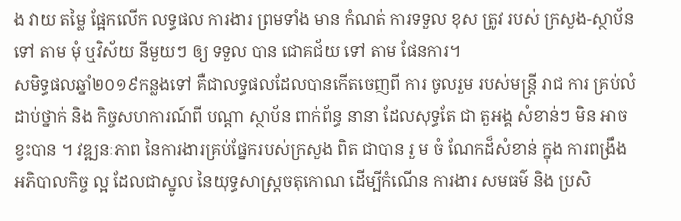ង វាយ តម្លៃ ផ្អែកលើក លទ្ធផល ការងារ ព្រមទាំង មាន កំណត់ ការទទួល ខុស ត្រូវ របស់ ក្រសួង-ស្ថាប័ន ទៅ តាម មុំ ឬវិស័យ នីមួយៗ ឲ្យ ទទួល បាន ជោគជ័យ ទៅ តាម ផែនការ។
សមិទ្ធផលឆ្នាំ២០១៩កន្លងទៅ គឺជាលទ្ធផលដែលបានកើតចេញពី ការ ចូលរួម របស់មន្ត្រី រាជ ការ គ្រប់លំដាប់ថ្នាក់ និង កិច្ចសហការណ៍ពី បណ្តា ស្ថាប័ន ពាក់ព័ន្ធ នានា ដែលសុទ្ធតែ ជា តួអង្គ សំខាន់ៗ មិន អាច ខ្វះបាន ។ វឌ្ឍនៈភាព នៃការងារគ្រប់ផ្នែករបស់ក្រសួង ពិត ជាបាន រួ ម ចំ ណែកដ៏សំខាន់ ក្នុង ការពង្រឹង អភិបាលកិច្ច ល្អ ដែលជាស្នូល នៃយុទ្ធសាស្ត្រចតុកោណ ដើម្បីកំណើន ការងារ សមធម៌ និង ប្រសិ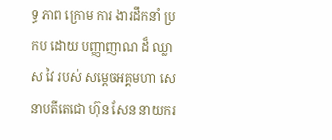ទ្ធ ភាព ក្រោម ការ ងារដឹកនាំ ប្រកប ដោយ បញ្ញាញាណ ដ៏ ឈ្លាស វៃ របស់ សម្តេចអគ្គមហា សេនាបតីតេជោ ហ៊ុន សែន នាយករ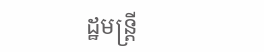ដ្ឋមន្ត្រី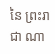នៃ ព្រះរាជា ណា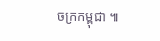ចក្រកម្ពុជា ៕